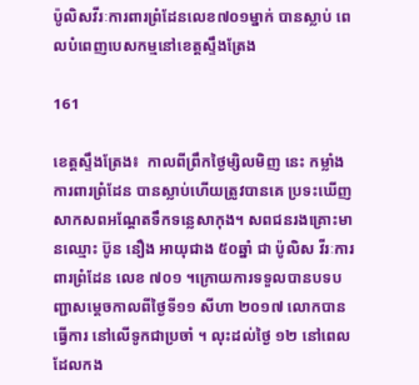ប៉ូលិសវីរៈការពារព្រំដែនលេខ៧០១ម្នាក់ បានស្លាប់ ពេលបំពេញបេសកម្មនៅខេត្តស្ទឹងត្រែង

161

ខេត្តស្ទឹងត្រែង៖  កាលពីព្រឹកថ្ងៃម្សិលមិញ នេះ កម្លាំងការពារព្រំដែន បានស្លាប់ហើយត្រូវបានគេ ប្រទះឃើញសាកសពអណ្តែតទឹកទន្លេសាកុង។ សពជនរងគ្រោះមានឈ្មោះ ប៊ូន នឿង អាយុជាង ៥០ឆ្នាំ ជា ប៉ូលិស វីរៈការពារព្រំដែន លេខ ៧០១ ។ក្រោយការទទួលបានបទបញ្ជាសម្តេចកាលពីថ្ងៃទី១១ សីហា ២០១៧ លោកបានធ្វើការ នៅលើទូកជាប្រចាំ ។ លុះដល់ថ្ងៃ ១២ នៅពេលដែលកង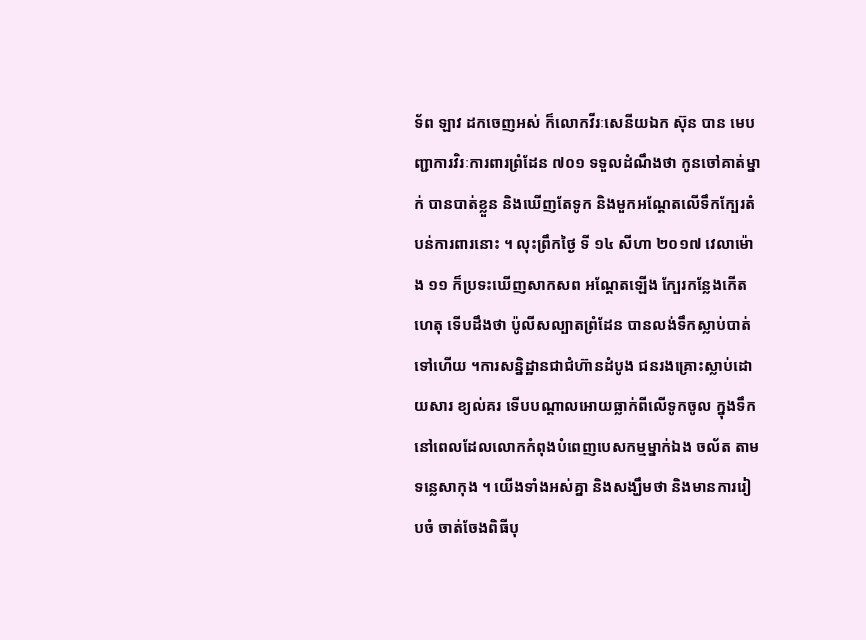ទ័ព ឡាវ ដកចេញអស់ ក៏លោកវីរៈសេនីយឯក ស៊ុន បាន មេបញ្ជាការវិរៈការពារព្រំដែន ៧០១ ទទួលដំណឹងថា កូនចៅគាត់ម្នាក់ បានបាត់ខ្លួន និងឃើញតែទូក និងមួកអណ្តែតលើទឹកក្បែរតំបន់ការពារនោះ ។ លុះព្រឹកថ្ងៃ ទី ១៤ សីហា ២០១៧ វេលាម៉ោង ១១ ក៏ប្រទះឃើញសាកសព អណ្តែតឡើង ក្បែរកន្លែងកើតហេតុ ទើបដឹងថា ប៉ូលីសល្បាតព្រំដែន បានលង់ទឹកស្លាប់បាត់ទៅហើយ ។ការសន្និដ្ឋានជាជំហ៊ានដំបូង ជនរងគ្រោះស្លាប់ដោយសារ ខ្យល់គរ ទើបបណ្ដាលអោយធ្លាក់ពីលើទូកចូល ក្នុងទឹក នៅពេលដែលលោកកំពុងបំពេញបេសកម្មម្នាក់ឯង ចល័ត តាមទន្លេសាកុង ។ យើងទាំងអស់គ្នា និងសង្ឃឹមថា និងមានការរៀបចំ ចាត់ចែងពិធីបុ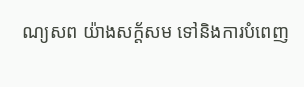ណ្យសព យ៉ាងសក្ត័សម ទៅនិងការបំពេញ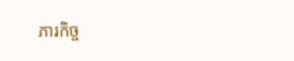ភារកិច្ច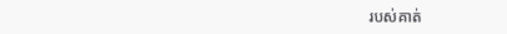របស់គាត់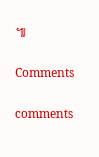៕

Comments

comments